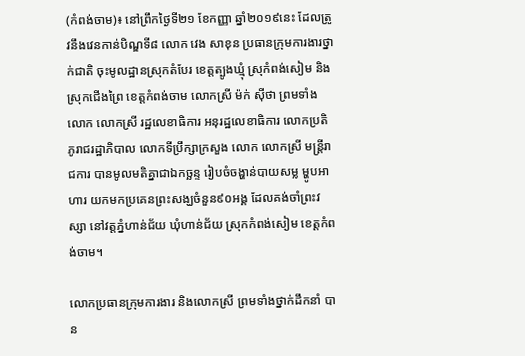(កំពង់ចាម)៖ នៅព្រឹកថ្ងៃទី២១ ខែកញ្ញា ឆ្នាំ២០១៩នេះ ដែលត្រូវនឹងវេនកាន់បិណ្ឌទី៨ លោក វេង សាខុន ប្រធានក្រុមការងារថ្នាក់ជាតិ ចុះមូលដ្ឋានស្រុកតំបែរ ខេត្តត្បូងឃ្មុំ ស្រុកំពង់សៀម និងស្រុកជើងព្រៃ ខេត្តកំពង់ចាម លោកស្រី ម៉ក់ ស៊ីថា ព្រមទាំងលោក លោកស្រី រដ្ឋលេខាធិការ អនុរដ្ឋលេខាធិការ លោកប្រតិភូរាជរដ្ឋាភិបាល លោកទីប្រឹក្សាក្រសួង លោក លោកស្រី មន្ត្រីរាជការ បានមូលមតិគ្នាជាឯកច្ឆន្ទ រៀបចំចង្ហាន់បាយសម្ល ម្ហូបអាហារ យកមកប្រគេនព្រះសង្ឃចំនួន៩០អង្គ ដែលគង់ចាំព្រះវស្សា នៅវត្តភ្នំហាន់ជ័យ ឃុំហាន់ជ័យ ស្រុកកំពង់សៀម ខេត្តកំពង់ចាម។

លោកប្រធានក្រុមការងារ និងលោកស្រី ព្រមទាំងថ្នាក់ដឹកនាំ បាន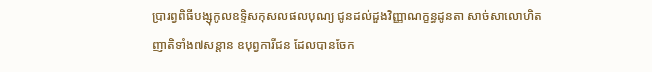ប្រារព្វពិធីបង្សុកូលឧទ្ទិសកុសលផលបុណ្យ ជូនដល់ដួងវិញ្ញាណក្ខន្ធដូនតា សាច់សាលោហិត ញាតិទាំង៧សន្តាន ឧបុព្វការីជន ដែលបានចែក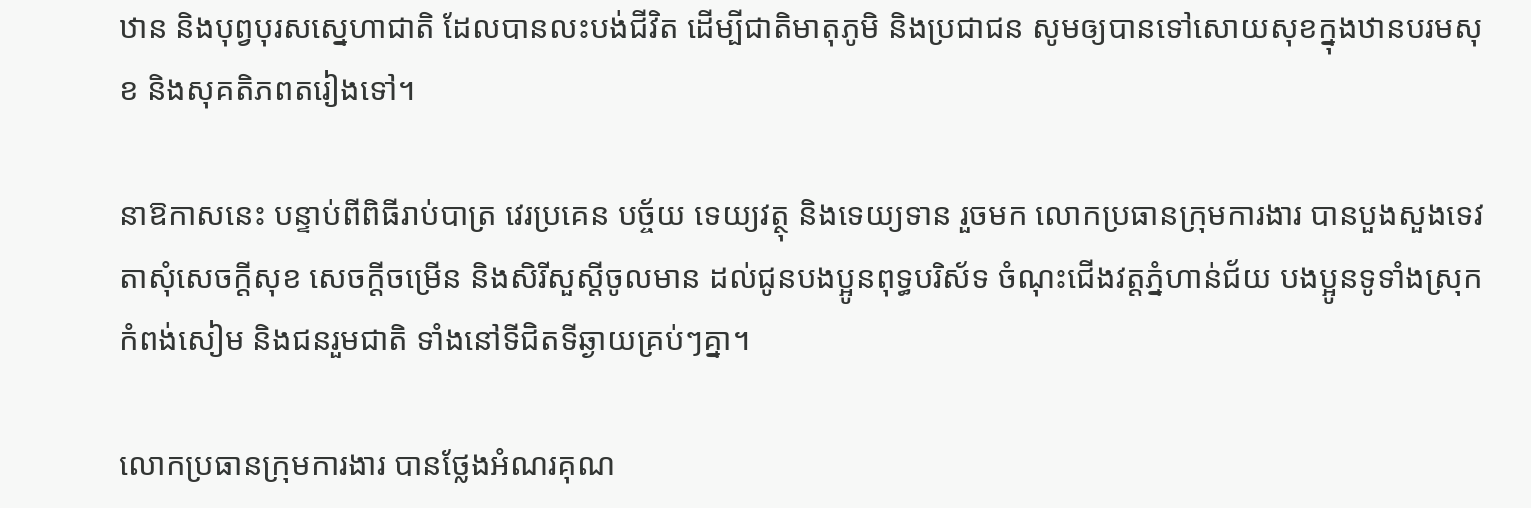ឋាន និងបុព្វបុរសស្នេហាជាតិ ដែលបានលះបង់ជីវិត ដើម្បីជាតិមាតុភូមិ និងប្រជាជន សូមឲ្យបានទៅសោយសុខក្នុងឋានបរមសុខ និងសុគតិភពតរៀងទៅ។

នាឱកាសនេះ បន្ទាប់ពីពិធីរាប់បាត្រ វេរប្រគេន បច្ច័យ ទេយ្យវត្ថុ និងទេយ្យទាន រួចមក លោកប្រធានក្រុមការងារ បានបួងសួងទេវតាសុំសេចក្តីសុខ សេចក្តីចម្រើន និងសិរីសួស្តីចូលមាន ដល់ជូនបងប្អូនពុទ្ធបរិស័ទ ចំណុះជើងវត្តភ្នំហាន់ជ័យ បងប្អូនទូទាំងស្រុកកំពង់សៀម និងជនរួមជាតិ ទាំងនៅទីជិតទីឆ្ងាយគ្រប់ៗគ្នា។

លោកប្រធានក្រុមការងារ បានថ្លែងអំណរគុណ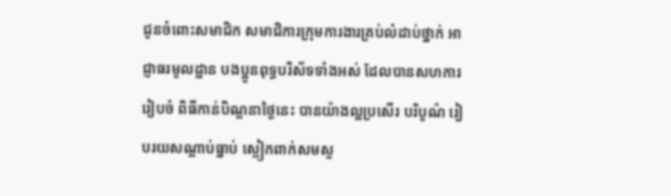ជូនចំពោះសមាជិក សមាជិការក្រុមការងារគ្រប់លំដាប់ថ្នាក់ អាជ្ញាធរមូលដ្ឋាន បងប្អូនពុទ្ធបរិស័ទទាំងអស់ ដែលបានសហការរៀបចំ ពិធីកាន់បិណ្ឌនាថ្ងៃនេះ បានយ៉ាងល្អប្រសើរ បរិបូណ៌ រៀបរយសណ្តាប់ធ្នាប់ ស្លៀកពាក់សមសួ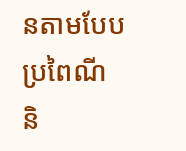នតាមបែបប្រពៃណី និ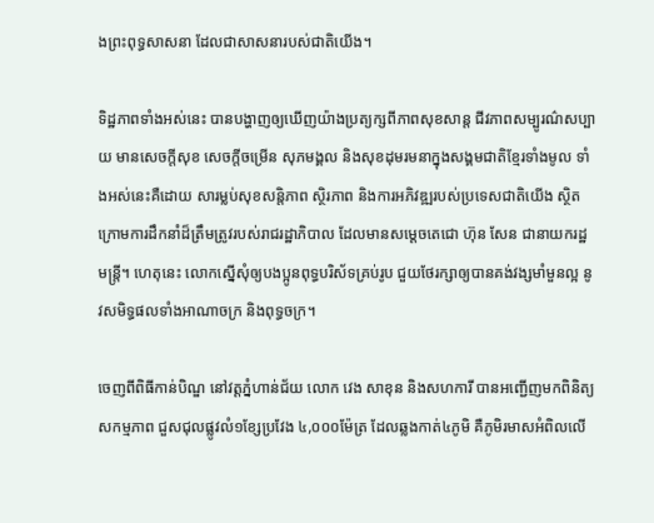ងព្រះពុទ្ធសាសនា ដែលជាសាសនារបស់ជាតិយើង។

ទិដ្ឋភាពទាំងអស់នេះ បានបង្ហាញឲ្យឃើញយ៉ាងប្រត្យក្សពីភាពសុខសាន្ត ជីវភាពសម្បូរណ៌សប្បាយ មានសេចក្តីសុខ សេចក្តីចម្រើន សុភមង្គល និងសុខដុមរមនាក្នុងសង្គមជាតិខ្មែរទាំងមូល ទាំងអស់នេះគឺដោយ សារម្លប់សុខសន្តិភាព ស្ថិរភាព និងការអភិវឌ្ឍរបស់ប្រទេសជាតិយើង ស្ថិតក្រោមការដឹកនាំដ៏ត្រឹមត្រូវរបស់រាជរដ្ឋាភិបាល ដែលមានសម្តេចតេជោ ហ៊ុន សែន ជានាយករដ្ឋមន្រ្តី។ ហេតុនេះ លោកស្នើសុំឲ្យបងប្អូនពុទ្ធបរិស័ទគ្រប់រូប ជួយថែរក្សាឲ្យបានគង់វង្សមាំមួនល្អ នូវសមិទ្ធផលទាំងអាណាចក្រ និងពុទ្ធចក្រ។

ចេញពីពិធីកាន់បិណ្ឌ នៅវត្តភ្នំហាន់ជ័យ លោក វេង សាខុន និងសហការី បានអញ្ជើញមកពិនិត្យសកម្មភាព ជួសជុលផ្លូវលំ១ខ្សែប្រវែង ៤,០០០ម៉ែត្រ ដែលឆ្លងកាត់៤ភូមិ គឺភូមិរមាសអំពិលលើ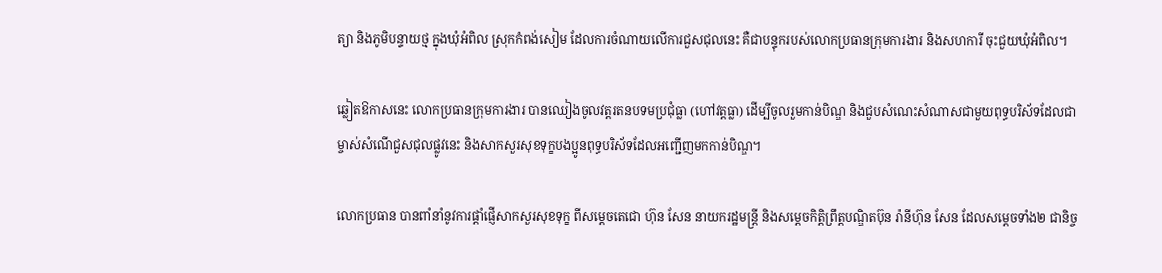ត្យា និងភូមិបន្ទាយថ្ម ក្នុងឃុំអំពិល ស្រុកកំពង់សៀម ដែលការចំណាយលើការជួសជុលនេះ គឺជាបន្ទុករបស់លោកប្រធានក្រុមការងារ និងសហការី ចុះជួយឃុំអំពិល។

ឆ្លៀតឱកាសនេះ លោកប្រធានក្រុមការងារ បានឈៀងចូលវត្តរតនបទមប្រជុំធ្លា (ហៅវត្តធ្លា) ដើម្បីចូលរួមកាន់បិណ្ឌ និងជួបសំណេះសំណាសជាមួយពុទ្ធបរិស័ទដែលជាម្ចាស់សំណើជួសជុលផ្លូវនេះ និងសាកសួរសុខទុក្ខបងប្អូនពុទ្ធបរិស័ទដែលអញ្ជើញមកកាន់បិណ្ឌ។

លោកប្រធាន បានពាំនាំនូវការផ្តាំផ្ញើសាកសួរសុខទុក្ខ ពីសម្តេចតេជោ ហ៊ុន សែន នាយករដ្ឋមន្រ្តី និងសម្តេចកិត្តិព្រឹត្តបណ្ឌិតប៊ុន រ៉ានីហ៊ុន សែន ដែលសម្តេចទាំង២ ជានិច្ច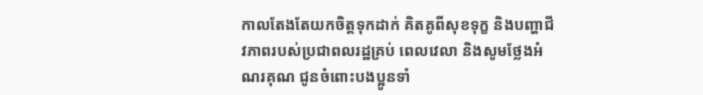កាលតែងតែយកចិត្តទុកដាក់ គិតគូពីសុខទុក្ខ និងបញ្ហាជីវភាពរបស់ប្រជាពលរដ្ឋគ្រប់ ពេលវេលា និងសូមថ្លែងអំណរគុណ ជូនចំពោះបងប្អូនទាំ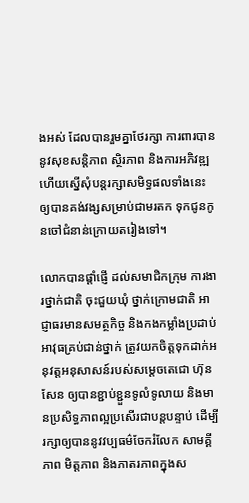ងអស់ ដែលបានរួមគ្នាថែរក្សា ការពារបាននូវសុខសន្តិភាព ស្ថិរភាព និងការអភិវឌ្ឍ ហើយស្នើសុំបន្តរក្សាសមិទ្ធផលទាំងនេះ ឲ្យបានគង់វង្សសម្រាប់ជាមរតក ទុកជូនកូនចៅជំនាន់ក្រោយតរៀងទៅ។

លោកបានផ្តាំផ្ញើ ដល់សមាជិកក្រុម ការងារថ្នាក់ជាតិ ចុះជួយឃុំ ថ្នាក់ក្រោមជាតិ អាជ្ញាធរមានសមត្ថកិច្ច និងកងកម្លាំងប្រដាប់អាវុធគ្រប់ជាន់ថ្នាក់ ត្រូវយកចិត្តទុកដាក់អនុវត្តអនុសាសន៍របស់សម្តេចតេជោ ហ៊ុន សែន ឲ្យបានខ្ជាប់ខ្ជួនទូលំទូលាយ និងមានប្រសិទ្ធភាពល្អប្រសើរជាបន្តបន្ទាប់ ដើម្បីរក្សាឲ្យបាននូវវប្បធម៌ចែករំលែក សាមគ្គីភាព មិត្តភាព និងភាតរភាពក្នុងស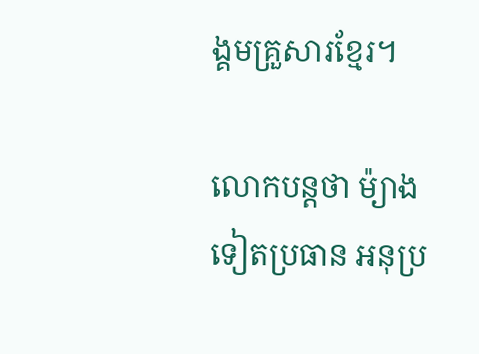ង្គមគ្រួសារខ្មែរ។

លោកបន្ដថា ម៉្យាងទៀតប្រធាន អនុប្រ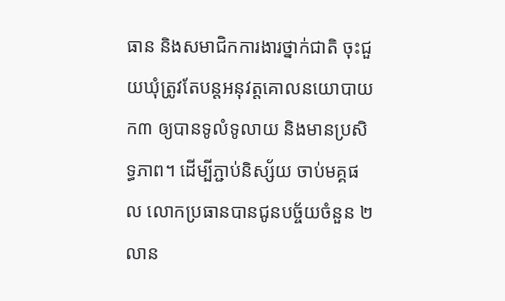ធាន និងសមាជិកការងារថ្នាក់ជាតិ ចុះជួយឃុំត្រូវតែបន្តអនុវត្តគោលនយោបាយ ក៣ ឲ្យបានទូលំទូលាយ និងមានប្រសិទ្ធភាព។ ដើម្បីភ្ជាប់និស្ស័យ ចាប់មគ្គផល លោកប្រធានបានជូនបច្ច័យចំនួន ២លាន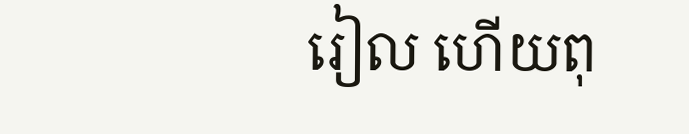រៀល ហើយពុ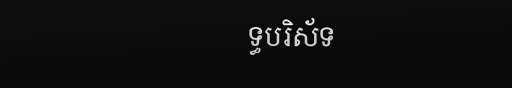ទ្ធបរិស័ទ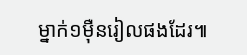ម្នាក់១ម៉ឺនរៀលផងដែរ៕